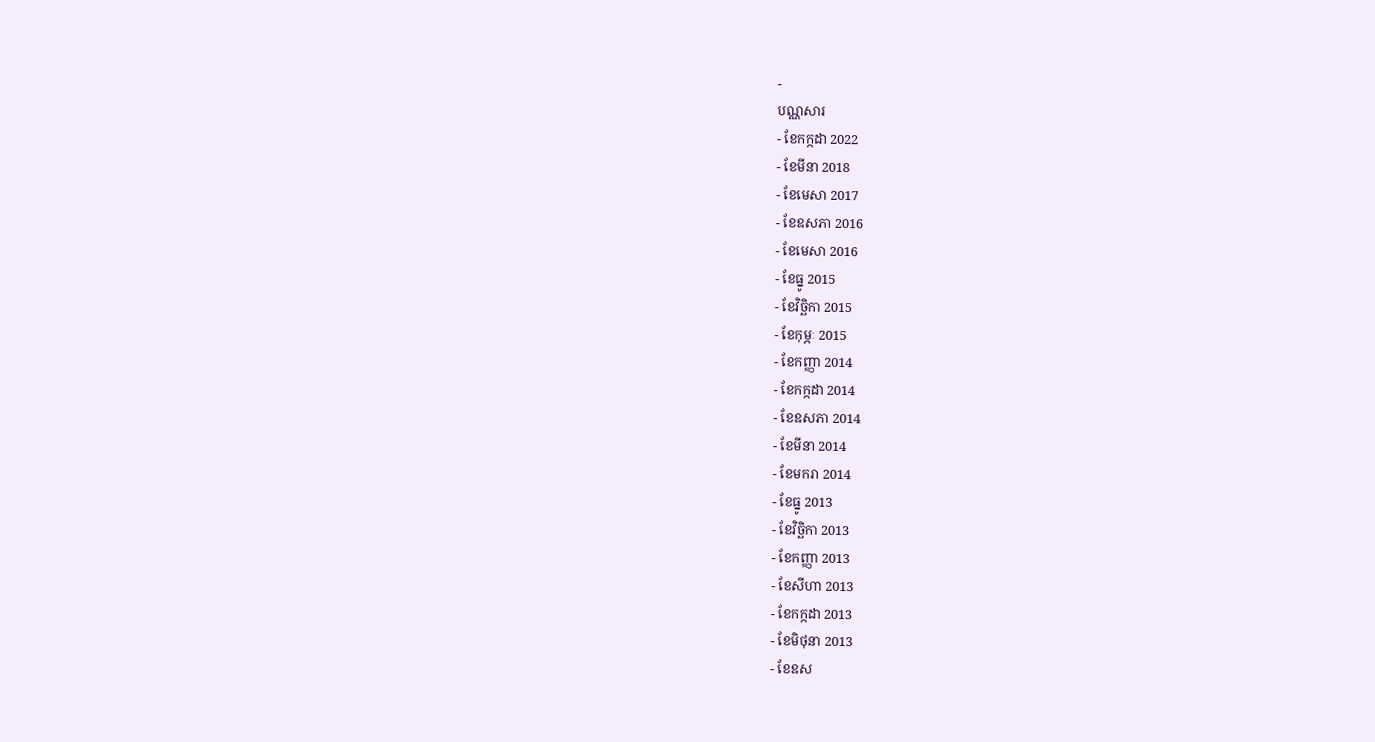-
បណ្ណសារ
- ខែកក្កដា 2022
- ខែមីនា 2018
- ខែមេសា 2017
- ខែឧសភា 2016
- ខែមេសា 2016
- ខែធ្នូ 2015
- ខែវិច្ឆិកា 2015
- ខែកុម្ភៈ 2015
- ខែកញ្ញា 2014
- ខែកក្កដា 2014
- ខែឧសភា 2014
- ខែមីនា 2014
- ខែមករា 2014
- ខែធ្នូ 2013
- ខែវិច្ឆិកា 2013
- ខែកញ្ញា 2013
- ខែសីហា 2013
- ខែកក្កដា 2013
- ខែមិថុនា 2013
- ខែឧស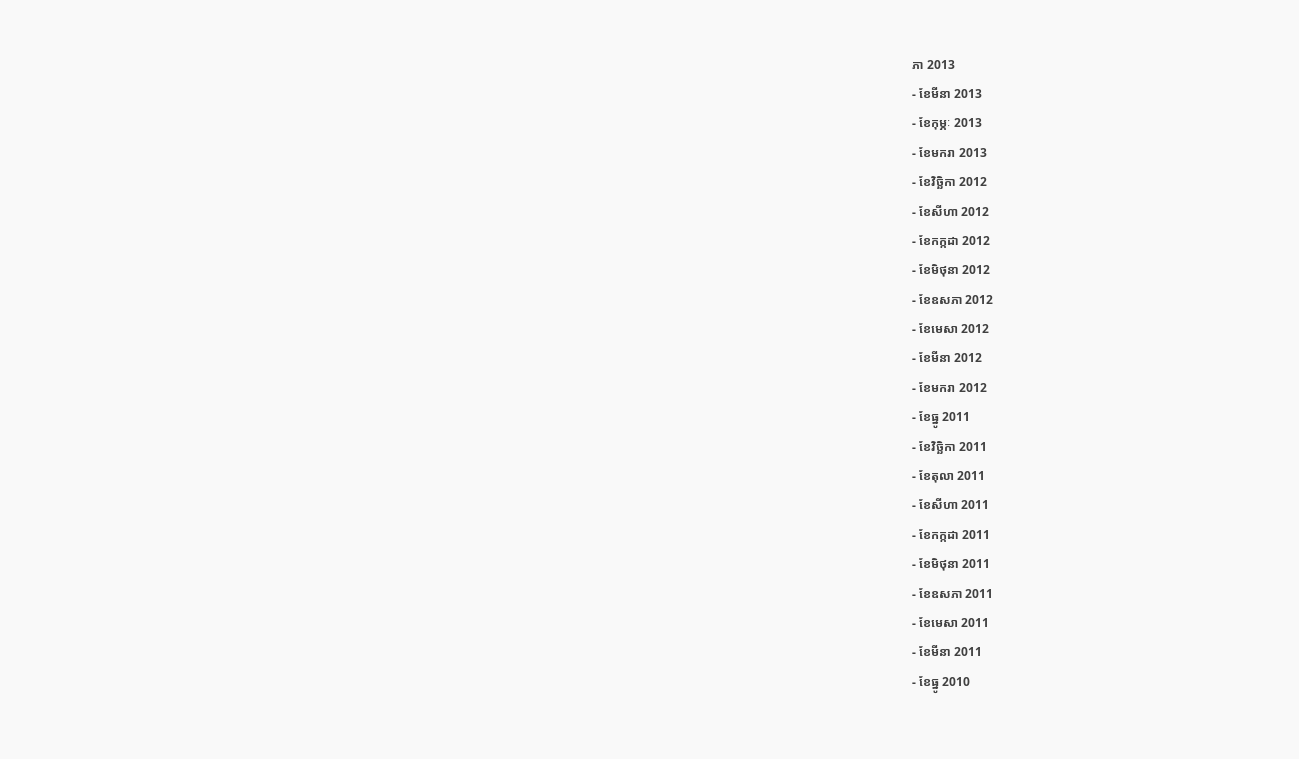ភា 2013
- ខែមីនា 2013
- ខែកុម្ភៈ 2013
- ខែមករា 2013
- ខែវិច្ឆិកា 2012
- ខែសីហា 2012
- ខែកក្កដា 2012
- ខែមិថុនា 2012
- ខែឧសភា 2012
- ខែមេសា 2012
- ខែមីនា 2012
- ខែមករា 2012
- ខែធ្នូ 2011
- ខែវិច្ឆិកា 2011
- ខែតុលា 2011
- ខែសីហា 2011
- ខែកក្កដា 2011
- ខែមិថុនា 2011
- ខែឧសភា 2011
- ខែមេសា 2011
- ខែមីនា 2011
- ខែធ្នូ 2010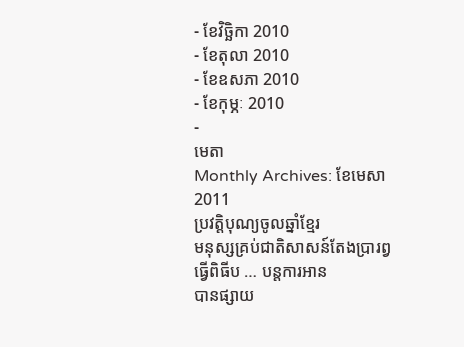- ខែវិច្ឆិកា 2010
- ខែតុលា 2010
- ខែឧសភា 2010
- ខែកុម្ភៈ 2010
-
មេតា
Monthly Archives: ខែមេសា 2011
ប្រវត្តិបុណ្យចូលឆ្នាំខ្មែរ
មនុស្សគ្រប់ជាតិសាសន៍តែងប្រារព្វធ្វើពិធីប … បន្តការអាន
បានផ្សាយ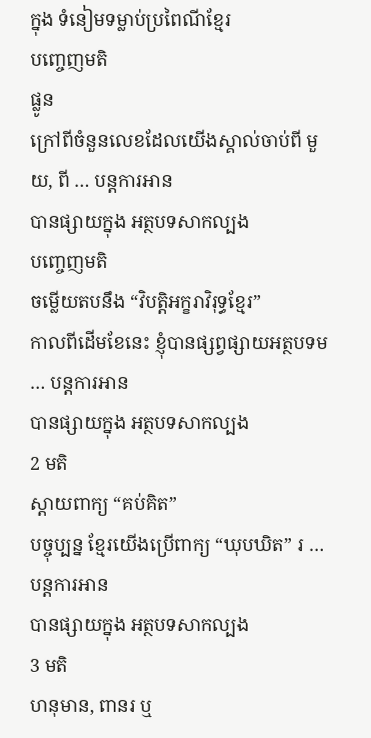ក្នុង ទំនៀមទម្លាប់ប្រពៃណីខ្មែរ
បញ្ចេញមតិ
ផ្លូន
ក្រៅពីចំនួនលេខដែលយើងស្គាល់ចាប់ពី មួយ, ពី … បន្តការអាន
បានផ្សាយក្នុង អត្ថបទសាកល្បង
បញ្ចេញមតិ
ចម្លើយតបនឹង “វិបត្តិអក្ខរាវិរុទ្ធខ្មែរ”
កាលពីដើមខែនេះ ខ្ញុំបានផ្សព្វផ្សាយអត្ថបទម … បន្តការអាន
បានផ្សាយក្នុង អត្ថបទសាកល្បង
2 មតិ
ស្ដាយពាក្យ “គប់គិត”
បច្ចុប្បន្ន ខ្មែរយើងប្រើពាក្យ “ឃុបឃិត” រ … បន្តការអាន
បានផ្សាយក្នុង អត្ថបទសាកល្បង
3 មតិ
ហនុមាន, ពានរ ឬ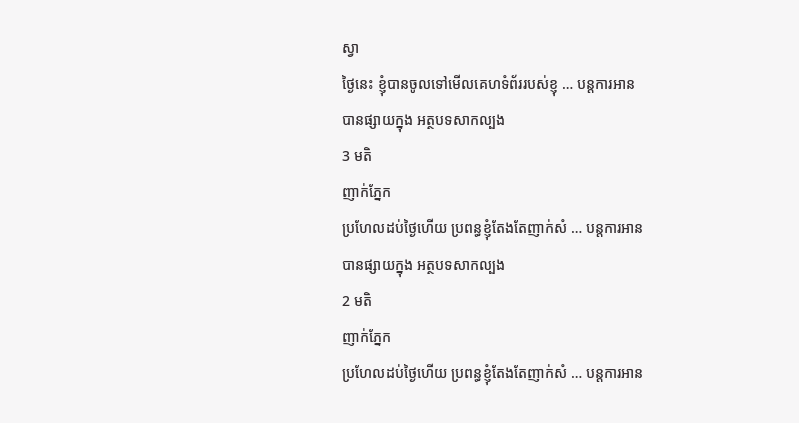ស្វា
ថ្ងៃនេះ ខ្ញុំបានចូលទៅមើលគេហទំព័ររបស់ខ្ញុ … បន្តការអាន
បានផ្សាយក្នុង អត្ថបទសាកល្បង
3 មតិ
ញាក់ភ្នែក
ប្រហែលដប់ថ្ងៃហើយ ប្រពន្ធខ្ញុំតែងតែញាក់សំ … បន្តការអាន
បានផ្សាយក្នុង អត្ថបទសាកល្បង
2 មតិ
ញាក់ភ្នែក
ប្រហែលដប់ថ្ងៃហើយ ប្រពន្ធខ្ញុំតែងតែញាក់សំ … បន្តការអាន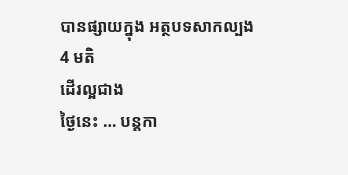បានផ្សាយក្នុង អត្ថបទសាកល្បង
4 មតិ
ដើរល្អជាង
ថ្ងៃនេះ … បន្តកា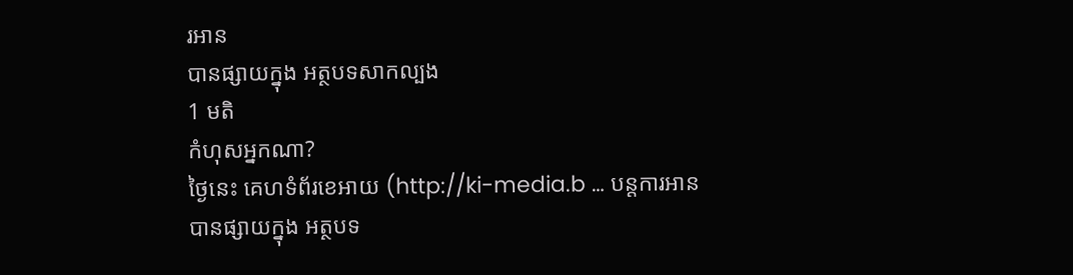រអាន
បានផ្សាយក្នុង អត្ថបទសាកល្បង
1 មតិ
កំហុសអ្នកណា?
ថ្ងៃនេះ គេហទំព័រខេអាយ (http://ki-media.b … បន្តការអាន
បានផ្សាយក្នុង អត្ថបទ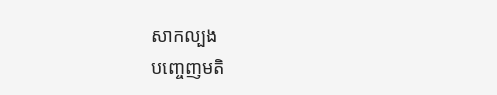សាកល្បង
បញ្ចេញមតិ